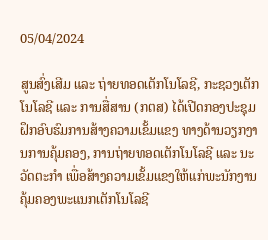05/04/2024

ສູນສົ່ງເສີມ ແລະ ຖ່າຍທອດເຕັກໂນໂລຊີ, ກະຊວງເຕັກໂນໂລຊີ ແລະ ການສື່ສານ (ກຕສ) ໄດ້ເປີດກອງປະຊຸມຝຶກອົບຮົມການສ້າງຄວາມເຂັ້ມແຂງ ທາງດ້ານວຽກງານການຄຸ້ມຄອງ, ການຖ່າຍທອດເຕັກໂນໂລຊີ ແລະ ນະວັດຕະກຳ ເພື່ອສ້າງຄວາມເຂັ້ມແຂງໃຫ້ແກ່ພະນັກງານຄຸ້ມຄອງພະແນກເຕັກໂນໂລຊີ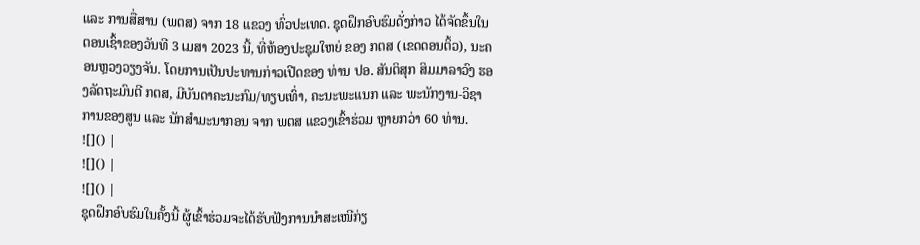ແລະ ການສື່ສານ (ພຕສ) ຈາກ 18 ແຂວງ ທົ່ວປະເທດ. ຊຸດຝຶກອົບຮົມດັ່ງກ່າວ ໄດ້ຈັດຂຶ້ນໃນຕອນເຊົ້າຂອງວັນທີ 3 ເມສາ 2023 ນີ້, ທີ່ຫ້ອງປະຊຸມໃຫຍ່ ຂອງ ກຕສ (ເຂດດອນຕິ້ວ), ນະຄອນຫຼວງວຽງຈັນ. ໂດຍການເປັນປະທານກ່າວເປີດຂອງ ທ່ານ ປອ. ສັນຕິສຸກ ສິມມາລາວົງ ຮອງລັດຖະມົນຕີ ກຕສ, ມີບັນດາຄະນະກົມ/ທຽບເທົ່າ, ຄະນະພະແນກ ແລະ ພະນັກງານ-ວິຊາການຂອງສູນ ແລະ ນັກສໍາມະນາກອນ ຈາກ ພຕສ ແຂວງເຂົ້າຮ່ວມ ຫຼາຍກວ່າ 60 ທ່ານ.
![]() |
![]() |
![]() |
ຊຸດຝຶກອົບຮົມໃນຄັ້ງນີ້ ຜູ້ເຂົ້າຮ່ວມຈະໄດ້ຮັບຟັງການນໍາສະເໜີກ່ຽ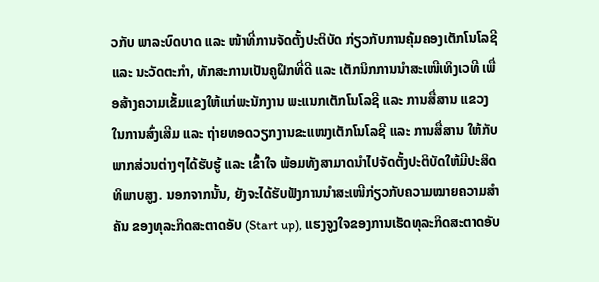ວກັບ ພາລະບົດບາດ ແລະ ໜ້າທີ່ການຈັດຕັ້ງປະຕິບັດ ກ່ຽວກັບການຄຸ້ມຄອງເຕັກໂນໂລຊີ ແລະ ນະວັດຕະກຳ, ທັກສະການເປັນຄູຝຶກທີ່ດີ ແລະ ເຕັກນິກການນຳສະເໜີເທິງເວທີ ເພື່ອສ້າງຄວາມເຂັ້ມແຂງໃຫ້ແກ່ພະນັກງານ ພະແນກເຕັກໂນໂລຊີ ແລະ ການສື່ສານ ແຂວງ ໃນການສົ່ງເສີມ ແລະ ຖ່າຍທອດວຽກງານຂະແໜງເຕັກໂນໂລຊີ ແລະ ການສື່ສານ ໃຫ້ກັບພາກສ່ວນຕ່າງໆໄດ້ຮັບຮູ້ ແລະ ເຂົ້າໃຈ ພ້ອມທັງສາມາດນຳໄປຈັດຕັ້ງປະຕິບັດໃຫ້ມີປະສິດທິພາບສູງ. ນອກຈາກນັ້ນ, ຍັງຈະໄດ້ຮັບຟັງການນຳສະເໜີກ່ຽວກັບຄວາມໝາຍຄວາມສຳຄັນ ຂອງທຸລະກິດສະຕາດອັບ (Start up), ແຮງຈູງໃຈຂອງການເຮັດທຸລະກິດສະຕາດອັບ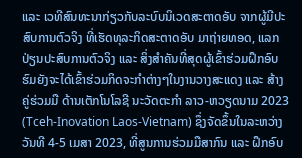ແລະ ເວທີສົນທະນາກ່ຽວກັບລະບົບນິເວດສະຕາດອັບ ຈາກຜູ້ມີປະສົບການຕົວຈິງ ທີ່ເຮັດທຸລະກິດສະຕາດອັບ ມາຖ່າຍທອດ, ແລກປ່ຽນປະສົບການຕົວຈິງ ແລະ ສິ່ງສໍາຄັນທີ່ສຸດຜູ້ເຂົ້າຮ່ວມຝຶກອົບຮົມຍັງຈະໄດ້ເຂົ້າຮ່ວມກິດຈະກຳຕ່າງໆໃນງານວາງສະແດງ ແລະ ສ້າງຄູ່ຮ່ວມມື ດ້ານເຕັກໂນໂລຊີ ນະວັດຕະກຳ ລາວ-ຫວຽດນາມ 2023 (Tceh-Inovation Laos-Vietnam) ຊຶ່ງຈັດຂຶ້ນໃນລະຫວ່າງວັນທີ 4-5 ເມສາ 2023, ທີ່ສູນການຮ່ວມມືສາກົນ ແລະ ຝຶກອົບ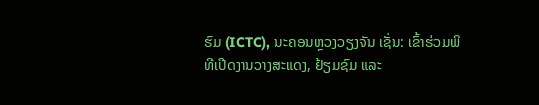ຮົມ (ICTC), ນະຄອນຫຼວງວຽງຈັນ ເຊັ່ນ: ເຂົ້າຮ່ວມພິທີເປີດງານວາງສະແດງ, ຢ້ຽມຊົມ ແລະ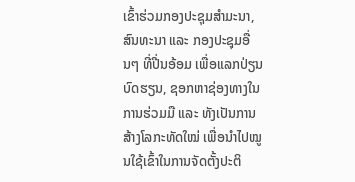ເຂົ້າຮ່ວມກອງປະຊຸມສຳມະນາ, ສົນທະນາ ແລະ ກອງປະຊຸມອື່ນໆ ທີ່ປີ່ນອ້ອມ ເພື່ອແລກປ່ຽນບົດຮຽນ, ຊອກຫາຊ່ອງທາງໃນການຮ່ວມມື ແລະ ທັງເປັນການສ້າງໂລກະທັດໃໝ່ ເພື່ອນຳໄປໝູນໃຊ້ເຂົ້າໃນການຈັດຕັ້ງປະຕິ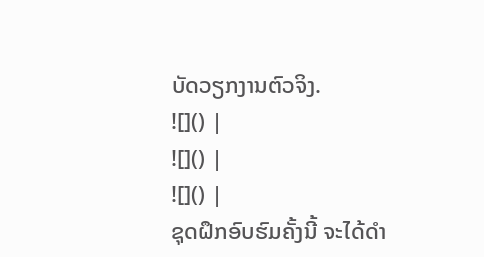ບັດວຽກງານຕົວຈິງ.
![]() |
![]() |
![]() |
ຊຸດຝຶກອົບຮົມຄັ້ງນີ້ ຈະໄດ້ດໍາ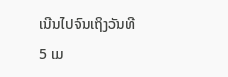ເນີນໄປຈົນເຖິງວັນທີ 5 ເມ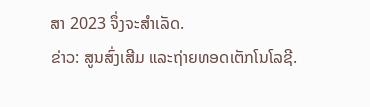ສາ 2023 ຈຶ່ງຈະສໍາເລັດ.
ຂ່າວ: ສູນສົ່ງເສີມ ແລະຖ່າຍທອດເຕັກໂນໂລຊີ.